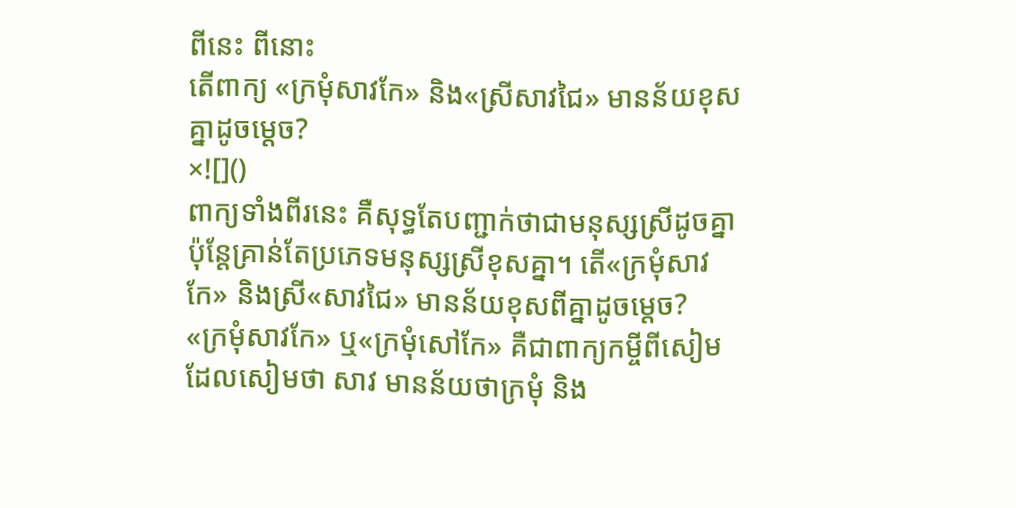ពីនេះ ពីនោះ
តើពាក្យ «ក្រមុំសាវកែ» និង«ស្រីសាវជៃ» មានន័យខុសគ្នាដូចម្តេច?
×![]()
ពាក្យទាំងពីរនេះ គឺសុទ្ធតែបញ្ជាក់ថាជាមនុស្សស្រីដូចគ្នា ប៉ុន្តែគ្រាន់តែប្រភេទមនុស្សស្រីខុសគ្នា។ តើ«ក្រមុំសាវកែ» និងស្រី«សាវជៃ» មានន័យខុសពីគ្នាដូចម្តេច?
«ក្រមុំសាវកែ» ឬ«ក្រមុំសៅកែ» គឺជាពាក្យកម្ចីពីសៀម ដែលសៀមថា សាវ មានន័យថាក្រមុំ និង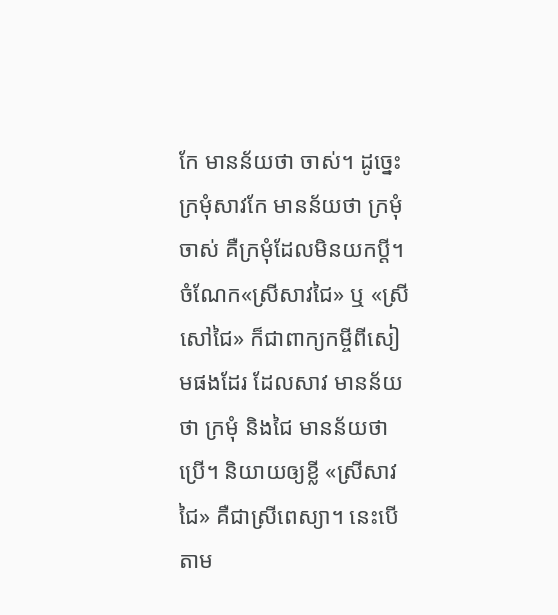កែ មានន័យថា ចាស់។ ដូច្នេះ ក្រមុំសាវកែ មានន័យថា ក្រមុំចាស់ គឺក្រមុំដែលមិនយកប្តី។
ចំណែក«ស្រីសាវជៃ» ឬ «ស្រីសៅជៃ» ក៏ជាពាក្យកម្ចីពីសៀមផងដែរ ដែលសាវ មានន័យថា ក្រមុំ និងជៃ មានន័យថា ប្រើ។ និយាយឲ្យខ្លី «ស្រីសាវជៃ» គឺជាស្រីពេស្យា។ នេះបើតាម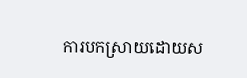ការបកស្រាយដោយស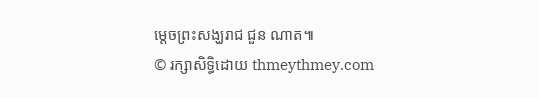ម្តេចព្រះសង្ឃរាជ ជួន ណាត៕
© រក្សាសិទ្ធិដោយ thmeythmey.com